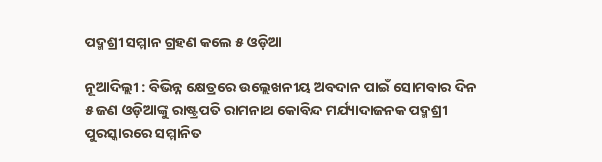ପଦ୍ମଶ୍ରୀ ସମ୍ମାନ ଗ୍ରହଣ କଲେ ୫ ଓଡ଼ିଆ

ନୂଆଦିଲ୍ଲୀ : ବିଭିନ୍ନ କ୍ଷେତ୍ରରେ ଉଲ୍ଲେଖନୀୟ ଅବଦାନ ପାଇଁ ସୋମବାର ଦିନ ୫ ଜଣ ଓଡ଼ିଆଙ୍କୁ ରାଷ୍ଟ୍ରପତି ରାମନାଥ କୋବିନ୍ଦ ମର୍ଯ୍ୟାଦାଜନକ ପଦ୍ମଶ୍ରୀ ପୁରସ୍କାରରେ ସମ୍ମାନିତ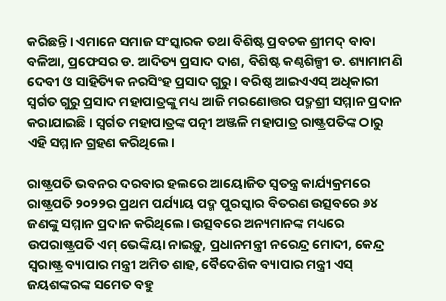କରିଛନ୍ତି। ଏମାନେ ସମାଜ ସଂସ୍କାରକ ତଥା ବିଶିଷ୍ଟ ପ୍ରବଚକ ଶ୍ରୀମଦ୍‌ ବାବା ବଳିଆ, ପ୍ରଫେସର ଡ. ଆଦିତ୍ୟ ପ୍ରସାଦ ଦାଶ, ବିଶିଷ୍ଟ କଣ୍ଠଶିଳ୍ପୀ ଡ. ଶ୍ୟାମାମଣି ଦେବୀ ଓ ସାହିତ୍ୟିକ ନରସିଂହ ପ୍ରସାଦ ଗୁରୁ। ବରିଷ୍ଠ ଆଇଏଏସ୍‌ ଅଧିକାରୀ ସ୍ବର୍ଗତ ଗୁରୁ ପ୍ରସାଦ ମହାପାତ୍ରଙ୍କୁ ମଧ୍ୟ ଆଜି ମରଣୋତ୍ତର ପଦ୍ମଶ୍ରୀ ସମ୍ମାନ ପ୍ରଦାନ କରାଯାଇଛି। ସ୍ବର୍ଗତ ମହାପାତ୍ରଙ୍କ ପତ୍ନୀ ଅଞ୍ଜଳି ମହାପାତ୍ର ରାଷ୍ଟ୍ରପତିଙ୍କ ଠାରୁ ଏହି ସମ୍ମାନ ଗ୍ରହଣ କରିଥିଲେ।

ରାଷ୍ଟ୍ରପତି ଭବନର ଦରବାର ହଲରେ ଆୟୋଜିତ ସ୍ବତନ୍ତ୍ର କାର୍ଯ୍ୟକ୍ରମରେ ରାଷ୍ଟ୍ରପତି ୨୦୨୨ର ପ୍ରଥମ ପର୍ଯ୍ୟାୟ ପଦ୍ମ ପୁରସ୍କାର ବିତରଣ ଉତ୍ସବରେ ୬୪ ଜଣଙ୍କୁ ସମ୍ମାନ ପ୍ରଦାନ କରିଥିଲେ। ଉତ୍ସବରେ ଅନ୍ୟମାନଙ୍କ ମଧ୍ୟରେ ଉପରାଷ୍ଟ୍ରପତି ଏମ୍‌ ଭେଙ୍କିୟା ନାଇଡ଼ୁ, ପ୍ରଧାନମନ୍ତ୍ରୀ ନରେନ୍ଦ୍ର ମୋଦୀ, କେନ୍ଦ୍ର ସ୍ବରାଷ୍ଟ୍ର ବ୍ୟାପାର ମନ୍ତ୍ରୀ ଅମିତ ଶାହ, ବୈଦେଶିକ ବ୍ୟାପାର ମନ୍ତ୍ରୀ ଏସ୍‌ ଜୟଶଙ୍କରଙ୍କ ସମେତ ବହୁ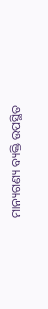ମାନ୍ୟଗଣ୍ୟ ବ୍ୟକ୍ତି ଉପସ୍ଥିତ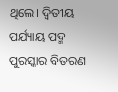ଥିଲେ। ଦ୍ବିତୀୟ ପର୍ଯ୍ୟାୟ ପଦ୍ମ ପୁରସ୍କାର ବିତରଣ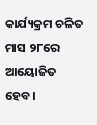କାର୍ଯ୍ୟକ୍ରମ ଚଳିତ ମାସ ୨୮ରେ ଆୟୋଜିତ ହେବ।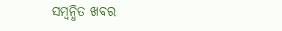ସମ୍ବନ୍ଧିତ ଖବର